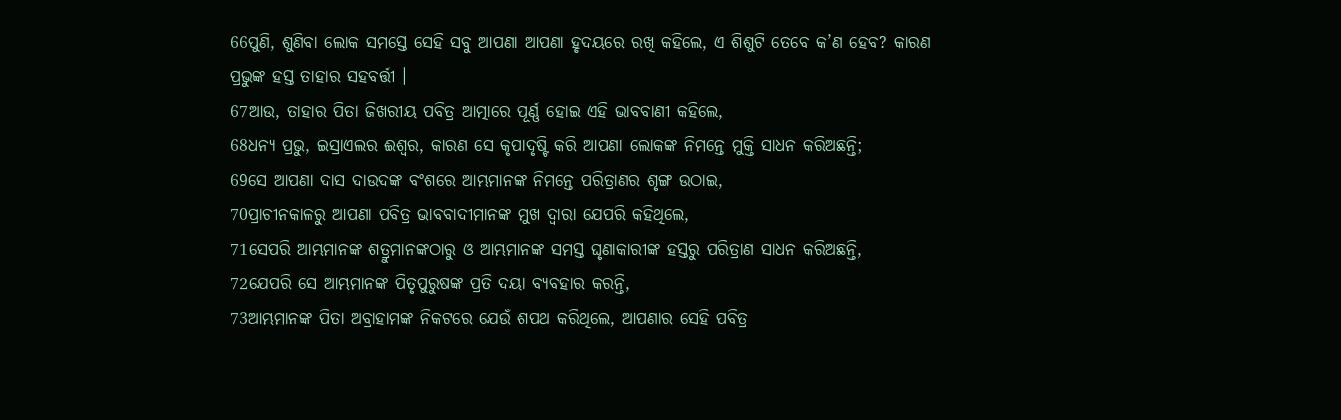66ପୁଣି, ଶୁଣିବା ଲୋକ ସମସ୍ତେ ସେହି ସବୁ ଆପଣା ଆପଣା ହୃଦୟରେ ରଖି କହିଲେ, ଏ ଶିଶୁଟି ତେବେ କ’ଣ ହେବ? କାରଣ ପ୍ରଭୁଙ୍କ ହସ୍ତ ତାହାର ସହବର୍ତ୍ତୀ ।
67ଆଉ, ତାହାର ପିତା ଜିଖରୀୟ ପବିତ୍ର ଆତ୍ମାରେ ପୂର୍ଣ୍ଣ ହୋଇ ଏହି ଭାବବାଣୀ କହିଲେ,
68ଧନ୍ୟ ପ୍ରଭୁ, ଇସ୍ରାଏଲର ଈଶ୍ୱର, କାରଣ ସେ କୃପାଦୃଷ୍ଟି କରି ଆପଣା ଲୋକଙ୍କ ନିମନ୍ତେ ମୁକ୍ତି ସାଧନ କରିଅଛନ୍ତି;
69ସେ ଆପଣା ଦାସ ଦାଉଦଙ୍କ ବଂଶରେ ଆମ୍ଭମାନଙ୍କ ନିମନ୍ତେ ପରିତ୍ରାଣର ଶୃଙ୍ଗ ଉଠାଇ,
70ପ୍ରାଚୀନକାଳରୁ ଆପଣା ପବିତ୍ର ଭାବବାଦୀମାନଙ୍କ ମୁଖ ଦ୍ୱାରା ଯେପରି କହିଥିଲେ,
71ସେପରି ଆମ୍ଭମାନଙ୍କ ଶତ୍ରୁମାନଙ୍କଠାରୁ ଓ ଆମ୍ଭମାନଙ୍କ ସମସ୍ତ ଘୃଣାକାରୀଙ୍କ ହସ୍ତରୁ ପରିତ୍ରାଣ ସାଧନ କରିଅଛନ୍ତି,
72ଯେପରି ସେ ଆମ୍ଭମାନଙ୍କ ପିତୃପୁରୁଷଙ୍କ ପ୍ରତି ଦୟା ବ୍ୟବହାର କରନ୍ତି,
73ଆମ୍ଭମାନଙ୍କ ପିତା ଅବ୍ରାହାମଙ୍କ ନିକଟରେ ଯେଉଁ ଶପଥ କରିଥିଲେ, ଆପଣାର ସେହି ପବିତ୍ର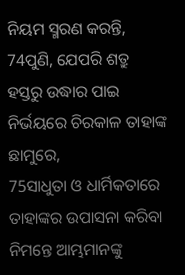ନିୟମ ସ୍ମରଣ କରନ୍ତି,
74ପୁଣି, ଯେପରି ଶତ୍ରୁ ହସ୍ତରୁ ଉଦ୍ଧାର ପାଇ ନିର୍ଭୟରେ ଚିରକାଳ ତାହାଙ୍କ ଛାମୁରେ,
75ସାଧୁତା ଓ ଧାର୍ମିକତାରେ ତାହାଙ୍କର ଉପାସନା କରିବା ନିମନ୍ତେ ଆମ୍ଭମାନଙ୍କୁ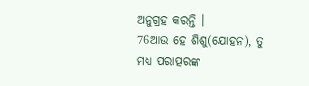ଅନୁଗ୍ରହ କରନ୍ତି ।
76ଆଉ ହେ ଶିଶୁ(ଯୋହନ), ତୁ ମଧ୍ୟ ପରାତ୍ପରଙ୍କ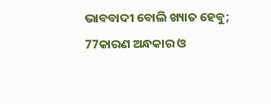ଭାବବାଦୀ ବୋଲି ଖ୍ୟାତ ହେବୁ;
77କାରଣ ଅନ୍ଧକାର ଓ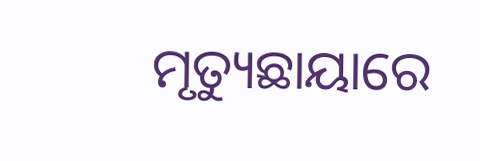ମୃତ୍ୟୁଛାୟାରେ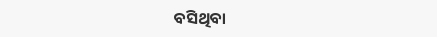ବସିଥିବା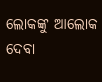ଲୋକଙ୍କୁ ଆଲୋକ ଦେବା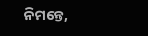ନିମନ୍ତେ,